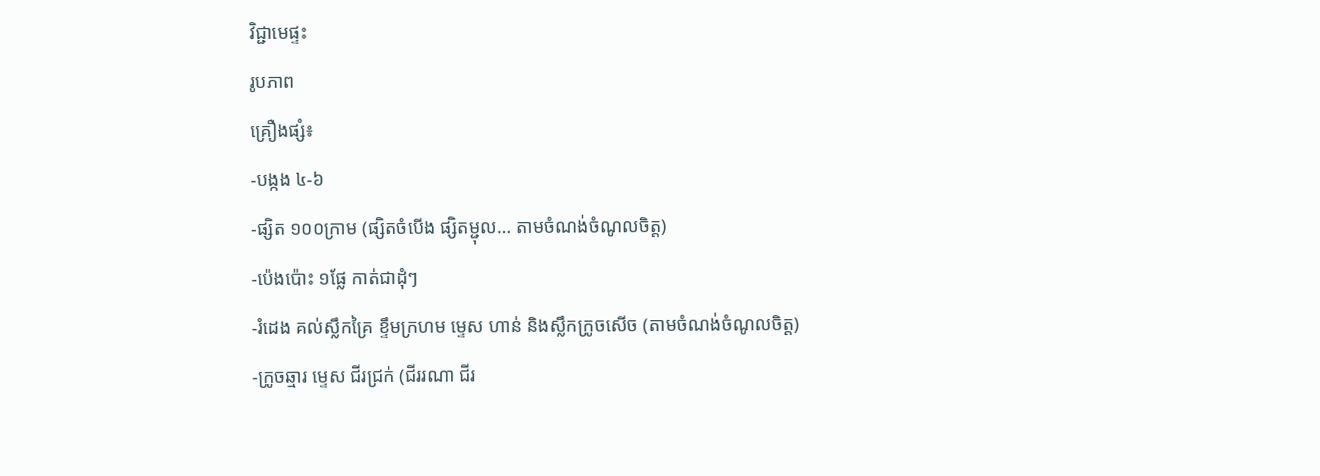វិជ្ជាមេផ្ទះ
រូបភាព
គ្រឿងផ្សំ៖
-បង្កង ៤-៦
-ផ្សិត ១០០ក្រាម (ផ្សិតចំបើង ផ្សិតម្ជុល… តាមចំណង់ចំណូលចិត្ត)
-ប៉េងប៉ោះ ១ផ្លែ កាត់ជាដុំៗ
-រំដេង គល់ស្លឹកគ្រៃ ខ្ទឹមក្រហម ម្ទេស ហាន់ និងស្លឹកក្រូចសើច (តាមចំណង់ចំណូលចិត្ត)
-ក្រូចឆ្មារ ម្ទេស ជីរជ្រក់ (ជីររណា ជីរ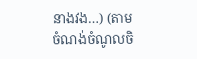នាងវង…) (តាមចំណង់ចំណូលចិ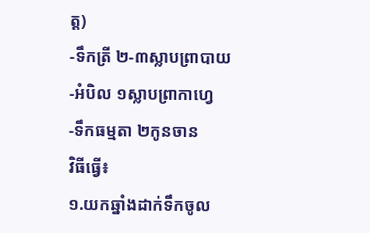ត្ត)
-ទឹកត្រី ២-៣ស្លាបព្រាបាយ
-អំបិល ១ស្លាបព្រាកាហ្វេ
-ទឹកធម្មតា ២កូនចាន
វិធីធ្វើ៖
១.យកឆ្នាំងដាក់ទឹកចូល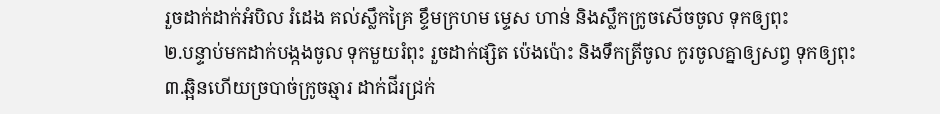រួចដាក់ដាក់អំបិល រំដេង គល់ស្លឹកគ្រៃ ខ្ទឹមក្រហម ម្ទេស ហាន់ និងស្លឹកក្រូចសើចចូល ទុកឲ្យពុះ
២.បន្ទាប់មកដាក់បង្កងចូល ទុកមួយរំពុះ រួចដាក់ផ្សិត ប៉េងប៉ោះ និងទឹកត្រីចូល កូរចូលគ្នាឲ្យសព្វ ទុកឲ្យពុះ
៣.ឆ្អិនហើយច្របាច់ក្រូចឆ្មារ ដាក់ជីរជ្រក់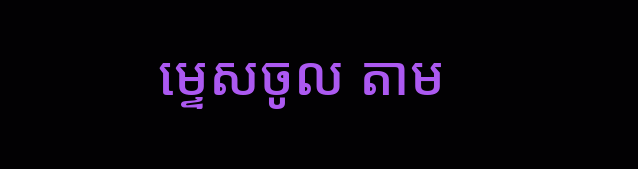ម្ទេសចូល តាម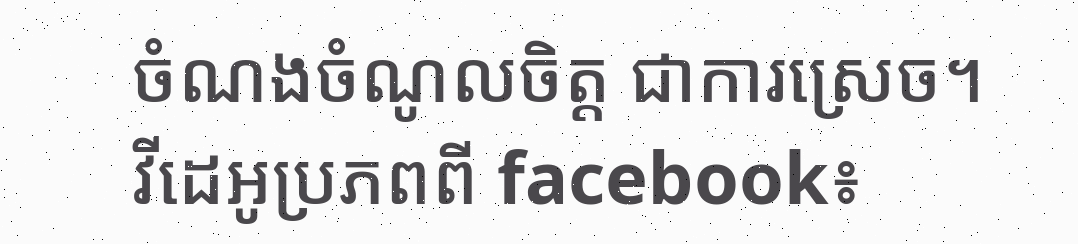ចំណងចំណូលចិត្ត ជាការស្រេច។
វីដេអូប្រភពពី facebook៖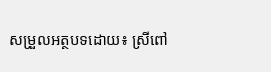សម្រួលអត្ថបទដោយ៖ ស្រីពៅ